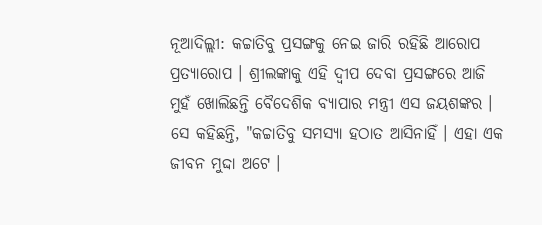ନୂଆଦିଲ୍ଲୀ: କଚ୍ଚାତିବୁ ପ୍ରସଙ୍ଗକୁ ନେଇ ଜାରି ରହିଛି ଆରୋପ ପ୍ରତ୍ୟାରୋପ । ଶ୍ରୀଲଙ୍କାକୁ ଏହି ଦ୍ବୀପ ଦେବା ପ୍ରସଙ୍ଗରେ ଆଜି ମୁହଁ ଖୋଲିଛନ୍ତି ବୈଦେଶିକ ବ୍ୟାପାର ମନ୍ତ୍ରୀ ଏସ ଜୟଶଙ୍କର । ସେ କହିଛନ୍ତି, "କଚ୍ଚାତିବୁ ସମସ୍ଯା ହଠାତ ଆସିନାହିଁ । ଏହା ଏକ ଜୀବନ ମୁଦ୍ଦା ଅଟେ ।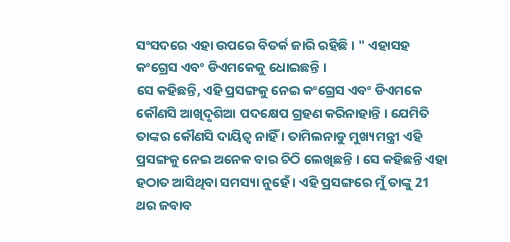ସଂସଦରେ ଏହା ଉପରେ ବିତର୍କ ଜାରି ରହିଛି । " ଏହାସହ କଂଗ୍ରେସ ଏବଂ ଡିଏମକେକୁ ଧୋଇଛନ୍ତି ।
ସେ କହିଛନ୍ତି, ଏହି ପ୍ରସଙ୍ଗକୁ ନେଇ କଂଗ୍ରେସ ଏବଂ ଡିଏମକେ କୌଣସି ଆଖିଦୃଶିଆ ପଦକ୍ଷେପ ଗ୍ରହଣ କରିନାହାନ୍ତି । ଯେମିତି ତାଙ୍କର କୌଣସି ଦାୟିତ୍ବ ନାହିଁ । ତାମିଲନାଡୁ ମୁଖ୍ୟମନ୍ତ୍ରୀ ଏହି ପ୍ରସଙ୍ଗକୁ ନେଇ ଅନେକ ବାର ଚିଠି ଲେଖିଛନ୍ତି । ସେ କହିଛନ୍ତି ଏହା ହଠାତ ଆସିଥିବା ସମସ୍ୟା ନୁହେଁ । ଏହି ପ୍ରସଙ୍ଗରେ ମୁଁ ତାଙ୍କୁ 21 ଥର ଜବାବ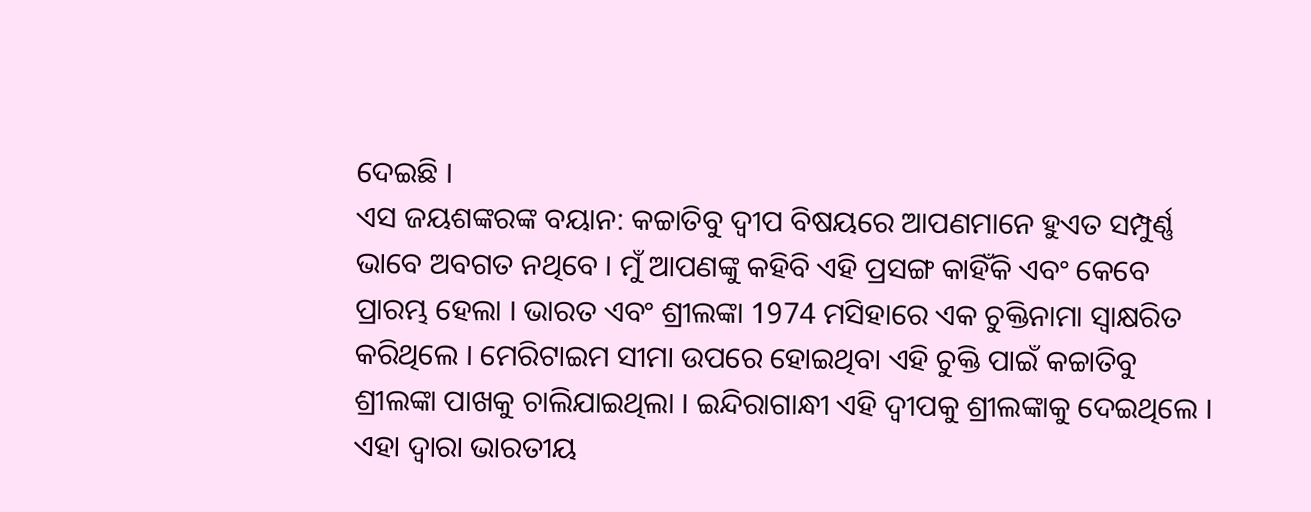ଦେଇଛି ।
ଏସ ଜୟଶଙ୍କରଙ୍କ ବୟାନ: କଚ୍ଚାତିବୁ ଦ୍ବୀପ ବିଷୟରେ ଆପଣମାନେ ହୁଏତ ସମ୍ପୁର୍ଣ୍ଣ ଭାବେ ଅବଗତ ନଥିବେ । ମୁଁ ଆପଣଙ୍କୁ କହିବି ଏହି ପ୍ରସଙ୍ଗ କାହିଁକି ଏବଂ କେବେ ପ୍ରାରମ୍ଭ ହେଲା । ଭାରତ ଏବଂ ଶ୍ରୀଲଙ୍କା 1974 ମସିହାରେ ଏକ ଚୁକ୍ତିନାମା ସ୍ବାକ୍ଷରିତ କରିଥିଲେ । ମେରିଟାଇମ ସୀମା ଉପରେ ହୋଇଥିବା ଏହି ଚୁକ୍ତି ପାଇଁ କଚ୍ଚାତିବୁ ଶ୍ରୀଲଙ୍କା ପାଖକୁ ଚାଲିଯାଇଥିଲା । ଇନ୍ଦିରାଗାନ୍ଧୀ ଏହି ଦ୍ବୀପକୁ ଶ୍ରୀଲଙ୍କାକୁ ଦେଇଥିଲେ । ଏହା ଦ୍ବାରା ଭାରତୀୟ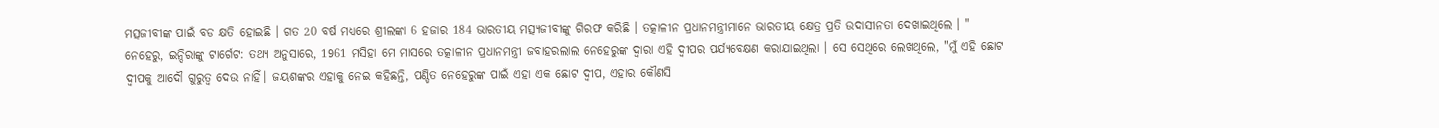ମତ୍ସଜୀବୀଙ୍କ ପାଇଁ ବଡ କ୍ଷତି ହୋଇଛି । ଗତ 20 ବର୍ଷ ମଧ୍ୟରେ ଶ୍ରୀଲଙ୍କା 6 ହଜାର 184 ଭାରତୀୟ ମତ୍ସ୍ୟଜୀବୀଙ୍କୁ ଗିରଫ କରିଛି । ତତ୍କାଳୀନ ପ୍ରଧାନମନ୍ତ୍ରୀମାନେ ଭାରତୀୟ କ୍ଷେତ୍ର ପ୍ରତି ଉଦାସୀନତା ଦେଖାଇଥିଲେ । "
ନେହେରୁ, ଇନ୍ଦିରାଙ୍କୁ ଟାର୍ଗେଟ: ତଥ୍ୟ ଅନୁସାରେ, 1961 ମସିହା ମେ ମାସରେ ତତ୍କାଳୀନ ପ୍ରଧାନମନ୍ତ୍ରୀ ଜବାହରଲାଲ ନେହେରୁଙ୍କ ଦ୍ବାରା ଏହି ଦ୍ବୀପର ପର୍ଯ୍ୟବେକ୍ଷଣ କରାଯାଇଥିଲା । ସେ ସେଥିରେ ଲେଖଥିଲେ, "ମୁଁ ଏହି ଛୋଟ ଦ୍ବୀପକୁ ଆଦୌ ଗୁରୁତ୍ବ ଦେଉ ନାହିଁ। ଜୟଶଙ୍କର ଏହାକୁ ନେଇ କହିଛନ୍ତି, ପଣ୍ଡିତ ନେହେରୁଙ୍କ ପାଇଁ ଏହା ଏକ ଛୋଟ ଦ୍ୱୀପ, ଏହାର କୌଣସି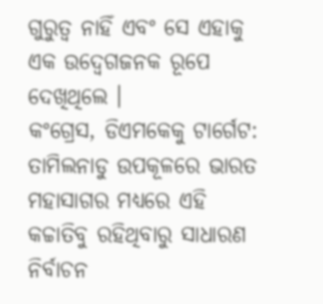ଗୁରୁତ୍ୱ ନାହିଁ ଏବଂ ସେ ଏହାକୁ ଏକ ଉଦ୍ବେଗଜନକ ରୂପେ ଦେଖିଥିଲେ ।
କଂଗ୍ରେସ, ଡିଏମକେକୁ ଟାର୍ଗେଟ: ତାମିଲନାଡୁ ଉପକୂଳରେ ଭାରତ ମହାସାଗର ମଧ୍ୟରେ ଏହି କଚ୍ଚାତିବୁ ରହିଥିବାରୁ ସାଧାରଣ ନିର୍ବାଚନ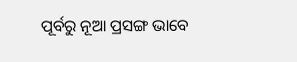ପୂର୍ବରୁ ନୂଆ ପ୍ରସଙ୍ଗ ଭାବେ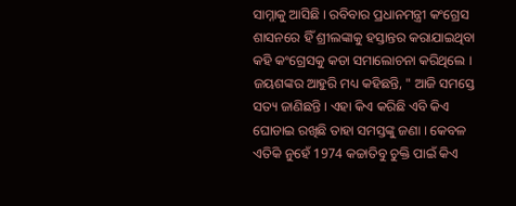ସାମ୍ନାକୁ ଆସିଛି । ରବିବାର ପ୍ରଧାନମନ୍ତ୍ରୀ କଂଗ୍ରେସ ଶାସନରେ ହିଁ ଶ୍ରୀଲଙ୍କାକୁ ହସ୍ତାନ୍ତର କରାଯାଇଥିବା କହି କଂଗ୍ରେସକୁ କଡା ସମାଲୋଚନା କରିଥିଲେ । ଜୟଶଙ୍କର ଆହୁରି ମଧ୍ୟ କହିଛନ୍ତି, " ଆଜି ସମସ୍ତେ ସତ୍ୟ ଜାଣିଛନ୍ତି । ଏହା କିଏ କରିଛି ଏବି କିଏ ଘୋଡାଇ ରଖିଛି ତାହା ସମସ୍ତଙ୍କୁ ଜଣା । କେବଳ ଏତିକି ନୁହେଁ 1974 କଚ୍ଚାତିବୁ ଚୁକ୍ତି ପାଇଁ କିଏ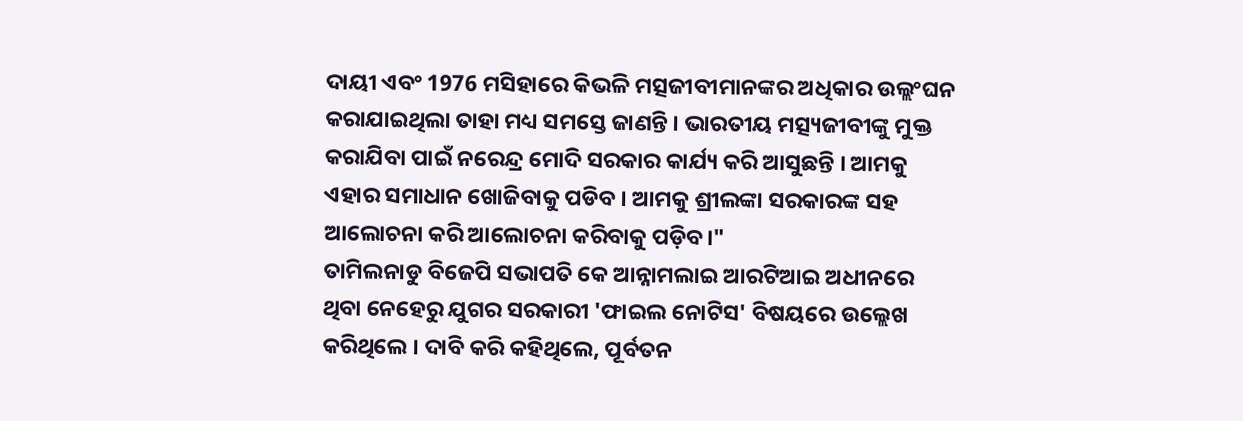ଦାୟୀ ଏବଂ 1976 ମସିହାରେ କିଭଳି ମତ୍ସଜୀବୀମାନଙ୍କର ଅଧିକାର ଉଲ୍ଲଂଘନ କରାଯାଇଥିଲା ତାହା ମଧ୍ୟ ସମସ୍ତେ ଜାଣନ୍ତି । ଭାରତୀୟ ମତ୍ସ୍ୟଜୀବୀଙ୍କୁ ମୁକ୍ତ କରାଯିବା ପାଇଁ ନରେନ୍ଦ୍ର ମୋଦି ସରକାର କାର୍ଯ୍ୟ କରି ଆସୁଛନ୍ତି । ଆମକୁ ଏହାର ସମାଧାନ ଖୋଜିବାକୁ ପଡିବ । ଆମକୁ ଶ୍ରୀଲଙ୍କା ସରକାରଙ୍କ ସହ ଆଲୋଚନା କରି ଆଲୋଚନା କରିବାକୁ ପଡ଼ିବ।"
ତାମିଲନାଡୁ ବିଜେପି ସଭାପତି କେ ଆନ୍ନାମଲାଇ ଆରଟିଆଇ ଅଧୀନରେ ଥିବା ନେହେରୁ ଯୁଗର ସରକାରୀ 'ଫାଇଲ ନୋଟିସ' ବିଷୟରେ ଉଲ୍ଲେଖ କରିଥିଲେ । ଦାବି କରି କହିଥିଲେ, ପୂର୍ବତନ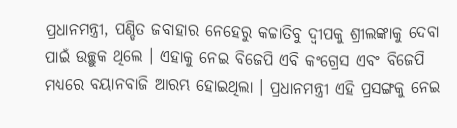ପ୍ରଧାନମନ୍ତ୍ରୀ, ପଣ୍ଡିତ ଜବାହାର ନେହେରୁ କଚ୍ଚାତିବୁ ଦ୍ବୀପକୁ ଶ୍ରୀଲଙ୍କାକୁ ଦେବା ପାଇଁ ଉଚ୍ଛୁକ ଥିଲେ । ଏହାକୁ ନେଇ ବିଜେପି ଏବି କଂଗ୍ରେସ ଏବଂ ବିଜେପି ମଧ୍ୟରେ ବୟାନବାଜି ଆରମ୍ଭ ହୋଇଥିଲା । ପ୍ରଧାନମନ୍ତ୍ରୀ ଏହି ପ୍ରସଙ୍ଗକୁ ନେଇ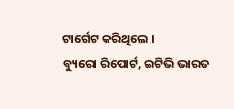ଟାର୍ଗେଟ କରିଥିଲେ ।
ବ୍ୟୁରୋ ରିପୋର୍ଟ, ଇଟିଭି ଭାରତ